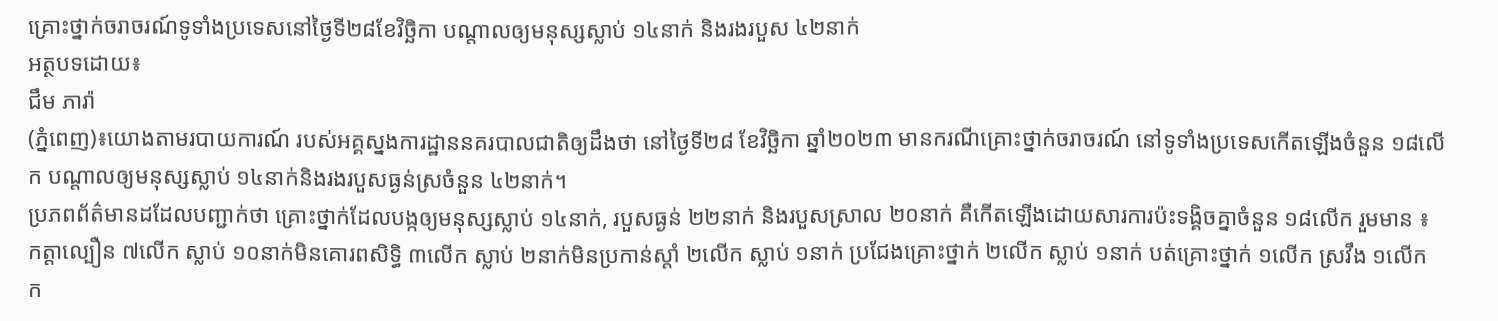គ្រោះថ្នាក់ចរាចរណ៍ទូទាំងប្រទេសនៅថ្ងៃទី២៨ខែវិច្ឆិកា បណ្តាលឲ្យមនុស្សស្លាប់ ១៤នាក់ និងរងរបួស ៤២នាក់
អត្ថបទដោយ៖
ជឹម ភារ៉ា
(ភ្នំពេញ)៖យោងតាមរបាយការណ៍ របស់អគ្គស្នងការដ្ឋាននគរបាលជាតិឲ្យដឹងថា នៅថ្ងៃទី២៨ ខែវិច្ឆិកា ឆ្នាំ២០២៣ មានករណីគ្រោះថ្នាក់ចរាចរណ៍ នៅទូទាំងប្រទេសកើតឡើងចំនួន ១៨លើក បណ្ដាលឲ្យមនុស្សស្លាប់ ១៤នាក់និងរងរបួសធ្ងន់ស្រចំនួន ៤២នាក់។
ប្រភពព័ត៌មានដដែលបញ្ជាក់ថា គ្រោះថ្នាក់ដែលបង្កឲ្យមនុស្សស្លាប់ ១៤នាក់, របួសធ្ងន់ ២២នាក់ និងរបួសស្រាល ២០នាក់ គឺកើតឡើងដោយសារការប៉ះទង្គិចគ្នាចំនួន ១៨លើក រួមមាន ៖ កត្តាល្បឿន ៧លើក ស្លាប់ ១០នាក់មិនគោរពសិទ្ធិ ៣លើក ស្លាប់ ២នាក់មិនប្រកាន់ស្តាំ ២លើក ស្លាប់ ១នាក់ ប្រជែងគ្រោះថ្នាក់ ២លើក ស្លាប់ ១នាក់ បត់គ្រោះថ្នាក់ ១លើក ស្រវឹង ១លើក ក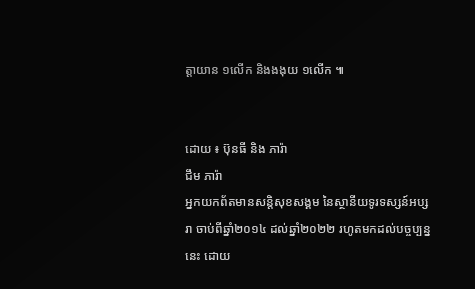ត្តាយាន ១លើក និងងងុយ ១លើក ៕


ដោយ ៖ ប៊ុនធី និង ភារ៉ា
ជឹម ភារ៉ា
អ្នកយកព័តមានសន្តិសុខសង្គម នៃស្ថានីយទូរទស្សន៍អប្សរា ចាប់ពីឆ្នាំ២០១៤ ដល់ឆ្នាំ២០២២ រហូតមកដល់បច្ចប្បន្ននេះ ដោយ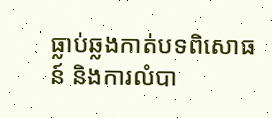ធ្លាប់ឆ្លងកាត់បទពិសោធន៍ និងការលំបា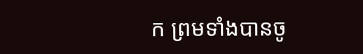ក ព្រមទាំងបានចូ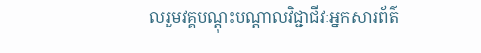លរួមវគ្គបណ្ដុះបណ្ដាលវិជ្ជាជីវៈអ្នកសារព័ត៌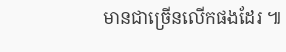មានជាច្រើនលើកផងដែរ ៕